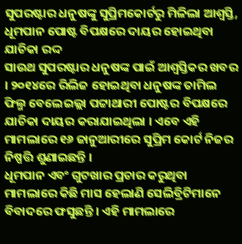ସୁପରଷ୍ଟାର ଧନୁଷଙ୍କୁ ସୁପ୍ରିମକୋର୍ଟରୁ ମିଳିଲା ଆଶ୍ୱସ୍ତି, ଧୂମପାନ ପୋଷ୍ଟ ବିପକ୍ଷରେ ଦାୟର ହୋଇଥିବା ଯାଚିକା ରଦ୍ଦ
ସାଉଥ ସୁପରଷ୍ଟାର ଧନୁଷଙ୍କ ପାଇଁ ଆଶ୍ୱସ୍ତିକର ଖବର । ୨୦୧୪ରେ ରିଲିଜ ହୋଇଥିବା ଧନୁଷଙ୍କ ତାମିଲ ଫିଲ୍ମ ବେଲେଇଲ୍ଲା ପଟ୍ଟାଥାରୀ ପୋଷ୍ଟର ବିପକ୍ଷରେ ଯାଚିକା ଦାୟର କରାଯାଇଥିଲା । ଏବେ ଏହି ମାମଲାରେ ୧୬ ଜାନୁଆରୀରେ ସୁପ୍ରିମ କୋର୍ଟ ନିଜର ନିଷ୍ପତ୍ତି ଶୁଣାଇଛନ୍ତି ।
ଧୂମପାନ ଏବଂ ଗୁଟଖାର ପ୍ରଚାର କରୁଥିବା ମାମଲାରେ କିଛି ମାସ ହେଲାଣି ସେଲିବ୍ରିଟିମାନେ ବିବାଦରେ ଫସୁଛନ୍ତି । ଏହି ମାମଲାରେ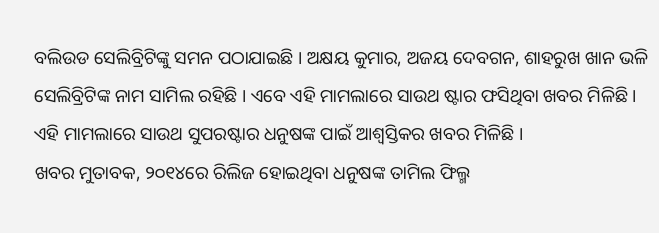ବଲିଉଡ ସେଲିବ୍ରିଟିଙ୍କୁ ସମନ ପଠାଯାଇଛି । ଅକ୍ଷୟ କୁମାର, ଅଜୟ ଦେବଗନ, ଶାହରୁଖ ଖାନ ଭଳି ସେଲିବ୍ରିଟିଙ୍କ ନାମ ସାମିଲ ରହିଛି । ଏବେ ଏହି ମାମଲାରେ ସାଉଥ ଷ୍ଟାର ଫସିଥିବା ଖବର ମିଳିଛି । ଏହି ମାମଲାରେ ସାଉଥ ସୁପରଷ୍ଟାର ଧନୁଷଙ୍କ ପାଇଁ ଆଶ୍ୱସ୍ତିକର ଖବର ମିଳିଛି ।
ଖବର ମୁତାବକ, ୨୦୧୪ରେ ରିଲିଜ ହୋଇଥିବା ଧନୁଷଙ୍କ ତାମିଲ ଫିଲ୍ମ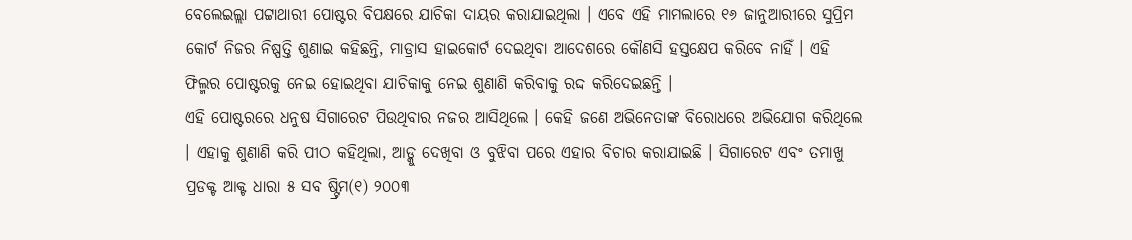ବେଲେଇଲ୍ଲା ପଟ୍ଟାଥାରୀ ପୋଷ୍ଟର ବିପକ୍ଷରେ ଯାଚିକା ଦାୟର କରାଯାଇଥିଲା । ଏବେ ଏହି ମାମଲାରେ ୧୬ ଜାନୁଆରୀରେ ସୁପ୍ରିମ କୋର୍ଟ ନିଜର ନିଷ୍ପତ୍ତି ଶୁଣାଇ କହିଛନ୍ତି, ମାଡ୍ରାସ ହାଇକୋର୍ଟ ଦେଇଥିବା ଆଦେଶରେ କୌଣସି ହସ୍ତକ୍ଷେପ କରିବେ ନାହିଁ । ଏହି ଫିଲ୍ମର ପୋଷ୍ଟରକୁ ନେଇ ହୋଇଥିବା ଯାଚିକାକୁ ନେଇ ଶୁଣାଣି କରିବାକୁ ରଦ୍ଦ କରିଦେଇଛନ୍ତି ।
ଏହି ପୋଷ୍ଟରରେ ଧନୁଷ ସିଗାରେଟ ପିଉଥିବାର ନଜର ଆସିଥିଲେ । କେହି ଜଣେ ଅଭିନେତାଙ୍କ ବିରୋଧରେ ଅଭିଯୋଗ କରିଥିଲେ । ଏହାକୁ ଶୁଣାଣି କରି ପୀଠ କହିଥିଲା, ଆଡ୍କୁ ଦେଖିବା ଓ ବୁଝିବା ପରେ ଏହାର ବିଚାର କରାଯାଇଛି । ସିଗାରେଟ ଏବଂ ତମାଖୁ ପ୍ରଡକ୍ଟ ଆକ୍ଟ ଧାରା ୫ ସବ ଷ୍ଟ୍ରିମ(୧) ୨୦୦୩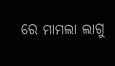ରେ ମାମଲା ଲାଗୁ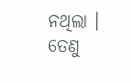ନଥିଲା । ତେଣୁ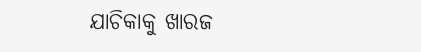ଯାଚିକାକୁ ଖାରଜ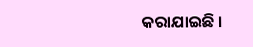କରାଯାଇଛି ।